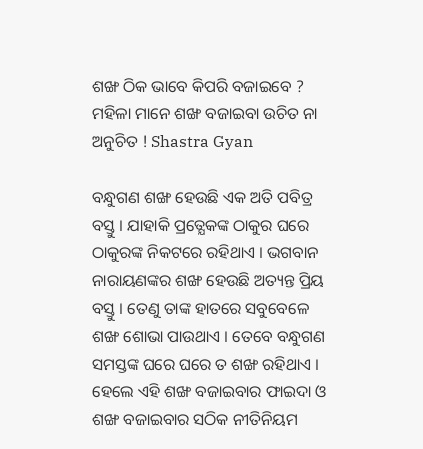ଶଙ୍ଖ ଠିକ ଭାବେ କିପରି ବଜାଇବେ ? ମହିଳା ମାନେ ଶଙ୍ଖ ବଜାଇବା ଉଚିତ ନା ଅନୁଚିତ ! Shastra Gyan

ବନ୍ଧୁଗଣ ଶଙ୍ଖ ହେଉଛି ଏକ ଅତି ପବିତ୍ର ବସ୍ତୁ । ଯାହାକି ପ୍ରତ୍ଯେକଙ୍କ ଠାକୁର ଘରେ ଠାକୁରଙ୍କ ନିକଟରେ ରହିଥାଏ । ଭଗବାନ ନାରାୟଣଙ୍କର ଶଙ୍ଖ ହେଉଛି ଅତ୍ୟନ୍ତ ପ୍ରିୟ ବସ୍ତୁ । ତେଣୁ ତାଙ୍କ ହାତରେ ସବୁବେଳେ ଶଙ୍ଖ ଶୋଭା ପାଉଥାଏ । ତେବେ ବନ୍ଧୁଗଣ ସମସ୍ତଙ୍କ ଘରେ ଘରେ ତ ଶଙ୍ଖ ରହିଥାଏ । ହେଲେ ଏହି ଶଙ୍ଖ ବଜାଇବାର ଫାଇଦା ଓ ଶଙ୍ଖ ବଜାଇବାର ସଠିକ ନୀତିନିୟମ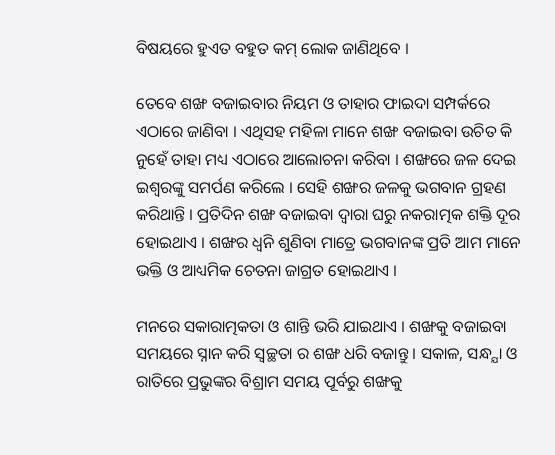ବିଷୟରେ ହୁଏତ ବହୁତ କମ୍ ଲୋକ ଜାଣିଥିବେ ।

ତେବେ ଶଙ୍ଖ ବଜାଇବାର ନିୟମ ଓ ତାହାର ଫାଇଦା ସମ୍ପର୍କରେ ଏଠାରେ ଜାଣିବା । ଏଥିସହ ମହିଳା ମାନେ ଶଙ୍ଖ ବଜାଇବା ଉଚିତ କି ନୁହେଁ ତାହା ମଧ୍ୟ ଏଠାରେ ଆଲୋଚନା କରିବା । ଶଙ୍ଖରେ ଜଳ ଦେଇ ଇଶ୍ଵରଙ୍କୁ ସମର୍ପଣ କରିଲେ । ସେହି ଶଙ୍ଖର ଜଳକୁ ଭଗବାନ ଗ୍ରହଣ କରିଥାନ୍ତି । ପ୍ରତିଦିନ ଶଙ୍ଖ ବଜାଇବା ଦ୍ଵାରା ଘରୁ ନକରାତ୍ମକ ଶକ୍ତି ଦୂର ହୋଇଥାଏ । ଶଙ୍ଖର ଧ୍ଵନି ଶୁଣିବା ମାତ୍ରେ ଭଗବାନଙ୍କ ପ୍ରତି ଆମ ମାନେ ଭକ୍ତି ଓ ଆଧ୍ୟମିକ ଚେତନା ଜାଗ୍ରତ ହୋଇଥାଏ ।

ମନରେ ସକାରାତ୍ମକତା ଓ ଶାନ୍ତି ଭରି ଯାଇଥାଏ । ଶଙ୍ଖକୁ ବଜାଇବା ସମୟରେ ସ୍ନାନ କରି ସ୍ବଚ୍ଛତା ର ଶଙ୍ଖ ଧରି ବଜାନ୍ତୁ । ସକାଳ, ସନ୍ଧ୍ଯା ଓ ରାତିରେ ପ୍ରଭୁଙ୍କର ବିଶ୍ରାମ ସମୟ ପୂର୍ବରୁ ଶଙ୍ଖକୁ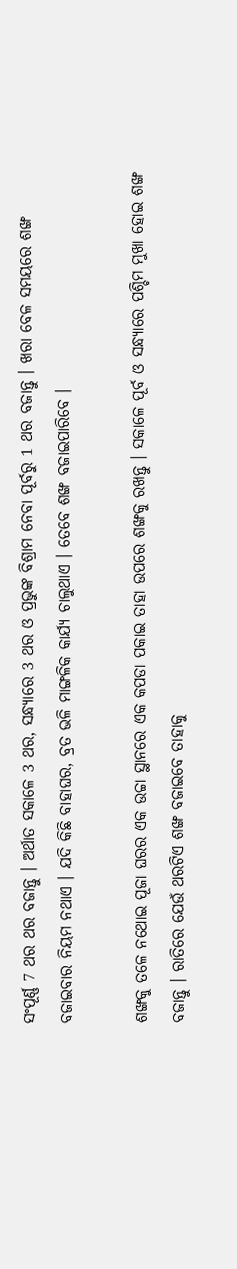ସଂପୂର୍ଣ୍ଣ 7 ଥର ଥର ବଜାନ୍ତୁ । ଅର୍ଥାତ ସକାଳେ 3 ଥର, ସନ୍ଧ୍ଯାରେ 3 ଥର ଓ ପ୍ରଭୁଙ୍କ ବିଶ୍ରାମ ନେବା ପୂର୍ବରୁ 1 ଥର ବଜାନ୍ତୁ । ଖରା ବେଳ ସମୟରେ ଶଙ୍ଖ ବଜାଇବାର ନିୟମ ନଥାଏ । ଯଦି କିଛି ବାହାଘର, ବ୍ରତ ଭଳି ମାଙ୍ଗଳିକ କାର୍ଯ୍ୟ ଚାଲୁଥାଏ । ତେବେ ଶଙ୍ଖ ବଜାଇପାରିବେ ।

ଶଙ୍ଖକୁ ତଳେ ନଥୋଇ ପୂଜା ଘରର ଏକ ଉଚ୍ଚା ସ୍ଥାନରେ ଏକ କପଡା ପକାଇ ତାହା ଉପରେ ଶଙ୍ଖକୁ ରଖନ୍ତୁ । ସକାଳେ ପୂର୍ବ ଓ ସନ୍ଧ୍ଯାରେ ପଶ୍ଚିମ ମୁଖା ହୋଇ ଶଙ୍ଖ ବଜାନ୍ତୁ । ରାତିରେ ଯେଉଁ ଥରଟିଏ ଶଙ୍ଖ ବଜାଇବେ ତାହାକୁ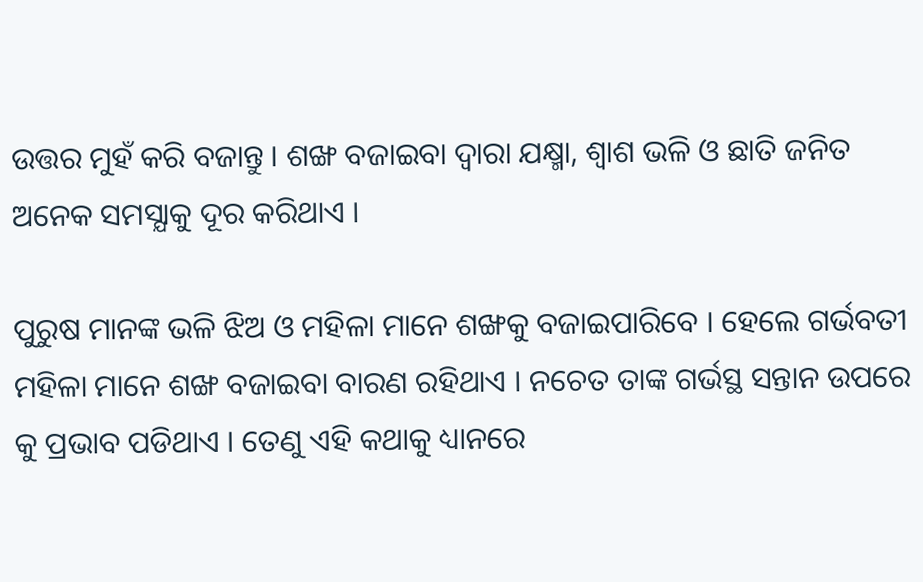ଉତ୍ତର ମୁହଁ କରି ବଜାନ୍ତୁ । ଶଙ୍ଖ ବଜାଇବା ଦ୍ଵାରା ଯକ୍ଷ୍ମା, ଶ୍ବାଶ ଭଳି ଓ ଛାତି ଜନିତ ଅନେକ ସମସ୍ଯାକୁ ଦୂର କରିଥାଏ ।

ପୁରୁଷ ମାନଙ୍କ ଭଳି ଝିଅ ଓ ମହିଳା ମାନେ ଶଙ୍ଖକୁ ବଜାଇପାରିବେ । ହେଲେ ଗର୍ଭବତୀ ମହିଳା ମାନେ ଶଙ୍ଖ ବଜାଇବା ବାରଣ ରହିଥାଏ । ନଚେତ ତାଙ୍କ ଗର୍ଭସ୍ଥ ସନ୍ତାନ ଉପରେ କୁ ପ୍ରଭାବ ପଡିଥାଏ । ତେଣୁ ଏହି କଥାକୁ ଧ୍ୟାନରେ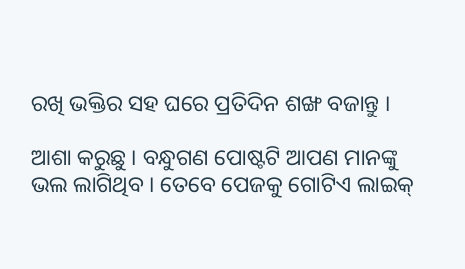ରଖି ଭକ୍ତିର ସହ ଘରେ ପ୍ରତିଦିନ ଶଙ୍ଖ ବଜାନ୍ତୁ ।

ଆଶା କରୁଛୁ । ବନ୍ଧୁଗଣ ପୋଷ୍ଟଟି ଆପଣ ମାନଙ୍କୁ ଭଲ ଲାଗିଥିବ । ତେବେ ପେଜକୁ ଗୋଟିଏ ଲାଇକ୍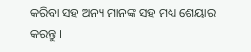କରିବା ସହ ଅନ୍ୟ ମାନଙ୍କ ସହ ମଧ୍ୟ ଶେୟାର କରନ୍ତୁ ।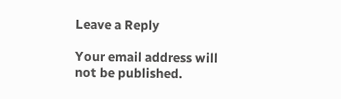Leave a Reply

Your email address will not be published.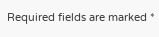Required fields are marked *